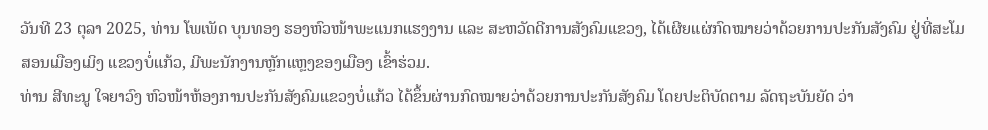ວັນທີ 23 ຕຸລາ 2025, ທ່ານ ໂພເພັດ ບຸນທອງ ຮອງຫົວໜ້າພະແນກແຮງງານ ແລະ ສະຫວັດດີການສັງຄົມແຂວງ, ໄດ້ເຜີຍແຜ່ກົດໝາຍວ່າດ້ວຍການປະກັນສັງຄົມ ຢູ່ທີ່ສະໂມສອນເມືອງເມິງ ແຂວງບໍ່ແກ້ວ, ມີພະນັກງານຫຼັກແຫຼງຂອງເມືອງ ເຂົ້າຮ່ວມ.
ທ່ານ ສີທະນູ ໃຈຍາວົງ ຫົວໜ້າຫ້ອງການປະກັນສັງຄົມແຂວງບໍ່ແກ້ວ ໄດ້ຂຶ້ນຜ່ານກົດໝາຍວ່າດ້ວຍການປະກັນສັງຄົມ ໂດຍປະຕິບັດຕາມ ລັດຖະບັນຍັດ ວ່າ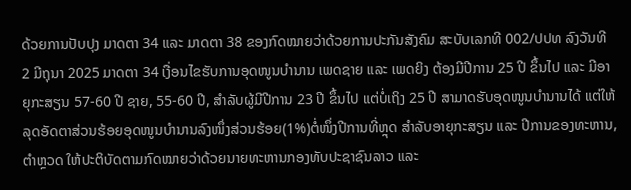ດ້ວຍການປັບປຸງ ມາດຕາ 34 ແລະ ມາດຕາ 38 ຂອງກົດໝາຍວ່າດ້ວຍການປະກັນສັງຄົມ ສະບັບເລກທີ 002/ປປທ ລົງວັນທີ 2 ມີຖຸນາ 2025 ມາດຕາ 34 ເງື່ອນໄຂຮັບການອຸດໜູນບໍານານ ເພດຊາຍ ແລະ ເພດຍິງ ຕ້ອງມີປີການ 25 ປີ ຂຶ້ນໄປ ແລະ ມີອາຍຸກະສຽນ 57-60 ປີ ຊາຍ, 55-60 ປີ, ສໍາລັບຜູ້ມີປີການ 23 ປີ ຂຶ້ນໄປ ແຕ່ບໍ່ເຖິງ 25 ປີ ສາມາດຮັບອຸດໜູນບໍານານໄດ້ ແຕ່ໃຫ້ລຸດອັດຕາສ່ວນຮ້ອຍອຸດໜູນບໍານານລົງໜຶ່ງສ່ວນຮ້ອຍ(1%)ຕໍ່ໜຶ່ງປີການທີ່ຫຼຸດ ສໍາລັບອາຍຸກະສຽນ ແລະ ປີການຂອງທະຫານ, ຕໍາຫຼວດ ໃຫ້ປະຕິບັດຕາມກົດໝາຍວ່າດ້ວຍນາຍທະຫານກອງທັບປະຊາຊົນລາວ ແລະ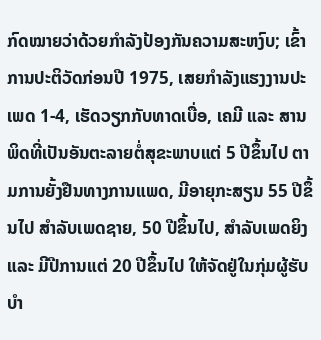ກົດໝາຍວ່າດ້ວຍກໍາລັງປ້ອງກັນຄວາມສະຫງົບ; ເຂົ້າການປະຕິວັດກ່ອນປີ 1975, ເສຍກໍາລັງແຮງງານປະເພດ 1-4, ເຮັດວຽກກັບທາດເບື່ອ, ເຄມີ ແລະ ສານພິດທີ່ເປັນອັນຕະລາຍຕໍ່ສຸຂະພາບແຕ່ 5 ປີຂຶ້ນໄປ ຕາມການຍັ້ງຢືນທາງການແພດ, ມີອາຍຸກະສຽນ 55 ປີຂຶ້ນໄປ ສໍາລັບເພດຊາຍ, 50 ປີຂຶ້ນໄປ, ສໍາລັບເພດຍິງ ແລະ ມີປີການແຕ່ 20 ປີຂຶ້ນໄປ ໃຫ້ຈັດຢູ່ໃນກຸ່ມຜູ້ຮັບບໍາ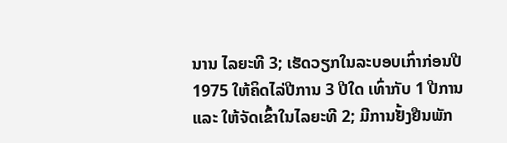ນານ ໄລຍະທີ 3; ເຮັດວຽກໃນລະບອບເກົ່າກ່ອນປີ 1975 ໃຫ້ຄິດໄລ່ປີການ 3 ປີໃດ ເທົ່າກັບ 1 ປີການ ແລະ ໃຫ້ຈັດເຂົ້າໃນໄລຍະທີ 2; ມີການຢັ້ງຢືນພັກ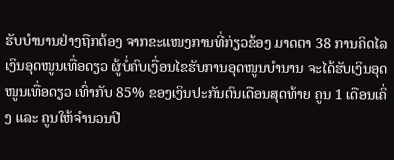ຮັບບໍານານຢ່າງຖືກຕ້ອງ ຈາກຂະແໜງການທີ່ກ່ຽວຂ້ອງ ມາດຕາ 38 ການຄິດໄລເງິນອຸດໜູນເທື່ອດຽວ ຜູ້ບໍ່ຄົບເງື່ອນໄຂຮັບການອຸດໜູນບໍານານ ຈະໄດ້ຮັບເງິນອຸດໜູນເທື່ອດຽວ ເທົ່າກັບ 85% ຂອງເງິນປະກັນຕົນເດືອນສຸດທ້າຍ ຄູນ 1 ເດືອນເຄິ່ງ ແລະ ຄູນໃຫ້ຈໍານວນປີ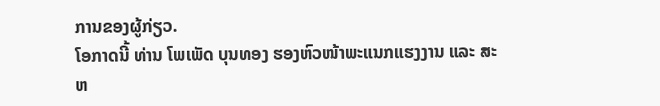ການຂອງຜູ້ກ່ຽວ.
ໂອກາດນີ້ ທ່ານ ໂພເພັດ ບຸນທອງ ຮອງຫົວໜ້າພະແນກແຮງງານ ແລະ ສະຫ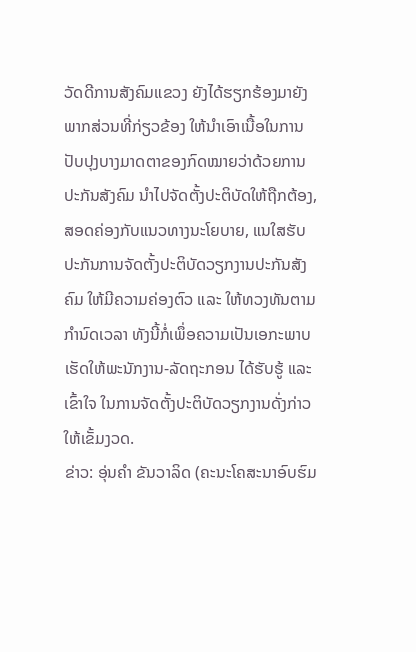ວັດດີການສັງຄົມແຂວງ ຍັງໄດ້ຮຽກຮ້ອງມາຍັງພາກສ່ວນທີ່ກ່ຽວຂ້ອງ ໃຫ້ນໍາເອົາເນື້ອໃນການປັບປຸງບາງມາດຕາຂອງກົດໝາຍວ່າດ້ວຍການປະກັນສັງຄົມ ນໍາໄປຈັດຕັ້ງປະຕິບັດໃຫ້ຖືກຕ້ອງ, ສອດຄ່ອງກັບແນວທາງນະໂຍບາຍ, ແນໃສຮັບປະກັນການຈັດຕັ້ງປະຕິບັດວຽກງານປະກັນສັງຄົມ ໃຫ້ມີຄວາມຄ່ອງຕົວ ແລະ ໃຫ້ທວງທັນຕາມກໍານົດເວລາ ທັງນີ້ກໍ່ເພຶ່ອຄວາມເປັນເອກະພາບ ເຮັດໃຫ້ພະນັກງານ-ລັດຖະກອນ ໄດ້ຮັບຮູ້ ແລະ ເຂົ້າໃຈ ໃນການຈັດຕັ້ງປະຕິບັດວຽກງານດັ່ງກ່າວໃຫ້ເຂັ້ມງວດ.
ຂ່າວ: ອຸ່ນຄໍາ ຂັນວາລິດ (ຄະນະໂຄສະນາອົບຮົມ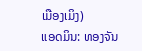ເມືອງເມິງ)
ແອດມິນ: ທອງຈັນ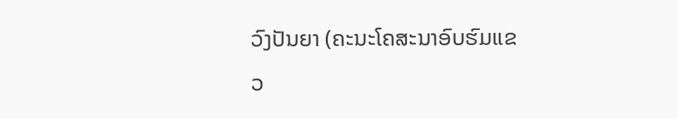ວົງປັນຍາ (ຄະນະໂຄສະນາອົບຮົມແຂວ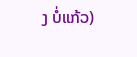ງ ບໍ່ແກ້ວ)